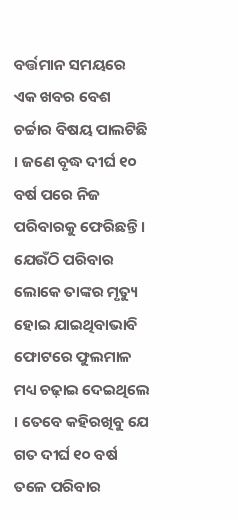ବର୍ତ୍ତମାନ ସମୟରେ ଏକ ଖବର ବେଶ ଚର୍ଚ୍ଚାର ବିଷୟ ପାଲଟିଛି । ଜଣେ ବୃଦ୍ଧ ଦୀର୍ଘ ୧୦ ବର୍ଷ ପରେ ନିଜ ପରିବାରକୁ ଫେରିଛନ୍ତି । ଯେଉଁଠି ପରିବାର ଲୋକେ ତାଙ୍କର ମୃତ୍ୟୁ ହୋଇ ଯାଇଥିବାଭାବି ଫୋଟରେ ଫୁଲମାଳ ମଧ୍ୟ ଚଢ଼ାଇ ଦେଇଥିଲେ । ତେବେ କହିରଖିବୁ ଯେ ଗତ ଦୀର୍ଘ ୧୦ ବର୍ଷ ତଳେ ପରିବାର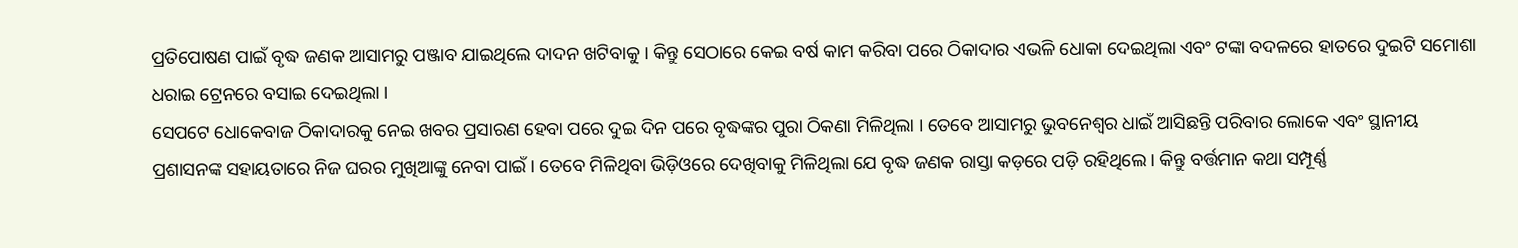ପ୍ରତିପୋଷଣ ପାଇଁ ବୃଦ୍ଧ ଜଣକ ଆସାମରୁ ପଞ୍ଜାବ ଯାଇଥିଲେ ଦାଦନ ଖଟିବାକୁ । କିନ୍ତୁ ସେଠାରେ କେଇ ବର୍ଷ କାମ କରିବା ପରେ ଠିକାଦାର ଏଭଳି ଧୋକା ଦେଇଥିଲା ଏବଂ ଟଙ୍କା ବଦଳରେ ହାତରେ ଦୁଇଟି ସମୋଶା ଧରାଇ ଟ୍ରେନରେ ବସାଇ ଦେଇଥିଲା ।
ସେପଟେ ଧୋକେବାଜ ଠିକାଦାରକୁ ନେଇ ଖବର ପ୍ରସାରଣ ହେବା ପରେ ଦୁଇ ଦିନ ପରେ ବୃଦ୍ଧଙ୍କର ପୁରା ଠିକଣା ମିଳିଥିଲା । ତେବେ ଆସାମରୁ ଭୁବନେଶ୍ୱର ଧାଇଁ ଆସିଛନ୍ତି ପରିବାର ଲୋକେ ଏବଂ ସ୍ଥାନୀୟ ପ୍ରଶାସନଙ୍କ ସହାୟତାରେ ନିଜ ଘରର ମୁଖିଆଙ୍କୁ ନେବା ପାଇଁ । ତେବେ ମିଳିଥିବା ଭିଡ଼ିଓରେ ଦେଖିବାକୁ ମିଳିଥିଲା ଯେ ବୃଦ୍ଧ ଜଣକ ରାସ୍ତା କଡ଼ରେ ପଡ଼ି ରହିଥିଲେ । କିନ୍ତୁ ବର୍ତ୍ତମାନ କଥା ସମ୍ପୂର୍ଣ୍ଣ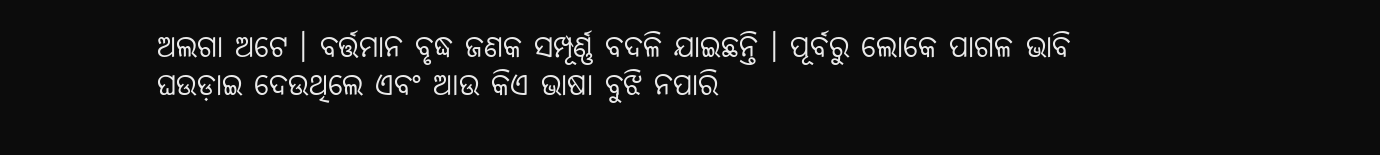ଅଲଗା ଅଟେ । ବର୍ତ୍ତମାନ ବୃଦ୍ଧ ଜଣକ ସମ୍ପୂର୍ଣ୍ଣ ବଦଳି ଯାଇଛନ୍ତି । ପୂର୍ବରୁ ଲୋକେ ପାଗଳ ଭାବି ଘଉଡ଼ାଇ ଦେଉଥିଲେ ଏବଂ ଆଉ କିଏ ଭାଷା ବୁଝି ନପାରି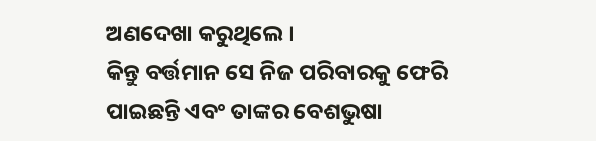ଅଣଦେଖା କରୁଥିଲେ ।
କିନ୍ତୁ ବର୍ତ୍ତମାନ ସେ ନିଜ ପରିବାରକୁ ଫେରି ପାଇଛନ୍ତି ଏବଂ ତାଙ୍କର ବେଶଭୁଷା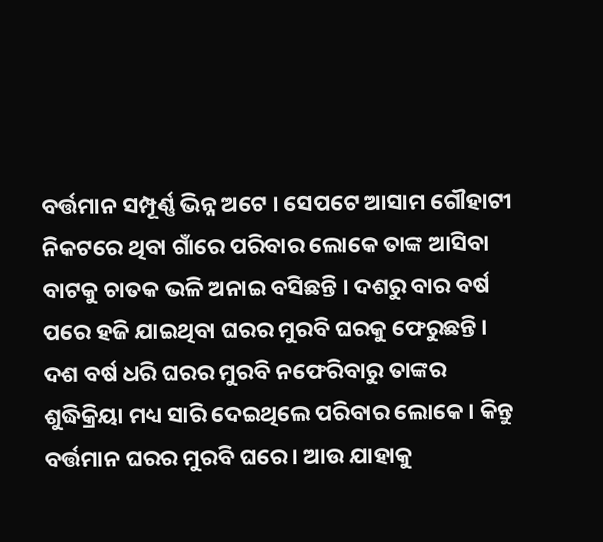ବର୍ତ୍ତମାନ ସମ୍ପୂର୍ଣ୍ଣ ଭିନ୍ନ ଅଟେ । ସେପଟେ ଆସାମ ଗୌହାଟୀ ନିକଟରେ ଥିବା ଗାଁରେ ପରିବାର ଲୋକେ ତାଙ୍କ ଆସିବା ବାଟକୁ ଚାତକ ଭଳି ଅନାଇ ବସିଛନ୍ତି । ଦଶରୁ ବାର ବର୍ଷ ପରେ ହଜି ଯାଇଥିବା ଘରର ମୁରବି ଘରକୁ ଫେରୁଛନ୍ତି । ଦଶ ବର୍ଷ ଧରି ଘରର ମୁରବି ନଫେରିବାରୁ ତାଙ୍କର ଶୁଦ୍ଧିକ୍ରିୟା ମଧ୍ୟ ସାରି ଦେଇଥିଲେ ପରିବାର ଲୋକେ । କିନ୍ତୁ ବର୍ତ୍ତମାନ ଘରର ମୁରବି ଘରେ । ଆଉ ଯାହାକୁ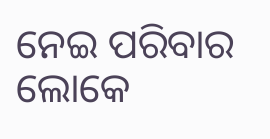ନେଇ ପରିବାର ଲୋକେ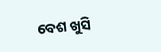ବେଶ ଖୁସି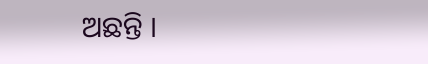ଅଛନ୍ତି ।